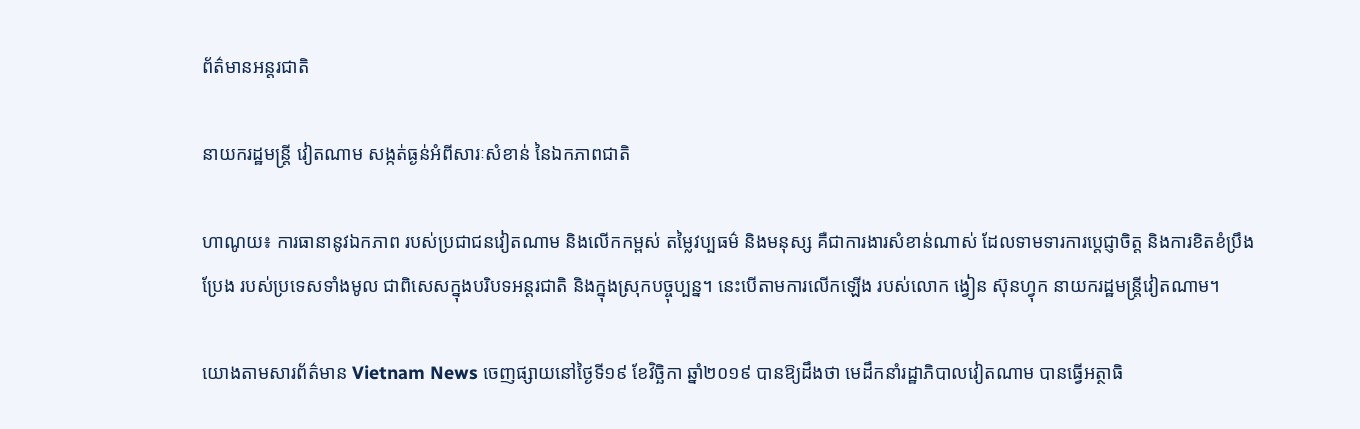ព័ត៌មានអន្តរជាតិ

នាយករដ្ឋមន្រ្តី វៀតណាម សង្កត់ធ្ងន់អំពីសារៈសំខាន់ នៃឯកភាពជាតិ

ហាណូយ៖ ការធានានូវឯកភាព របស់ប្រជាជនវៀតណាម និងលើកកម្ពស់ តម្លៃវប្បធម៌ និងមនុស្ស គឺជាការងារសំខាន់ណាស់ ដែលទាមទារការប្តេជ្ញាចិត្ត និងការខិតខំប្រឹងប្រែង របស់ប្រទេសទាំងមូល ជាពិសេសក្នុងបរិបទអន្តរជាតិ និងក្នុងស្រុកបច្ចុប្បន្ន។ នេះបើតាមការលើកឡើង របស់លោក ង្វៀន ស៊ុនហ្វុក នាយករដ្ឋមន្រ្តីវៀតណាម។

យោងតាមសារព័ត៌មាន Vietnam News ចេញផ្សាយនៅថ្ងៃទី១៩ ខែវិច្ឆិកា ឆ្នាំ២០១៩ បានឱ្យដឹងថា មេដឹកនាំរដ្ឋាភិបាលវៀតណាម បានធ្វើអត្ថាធិ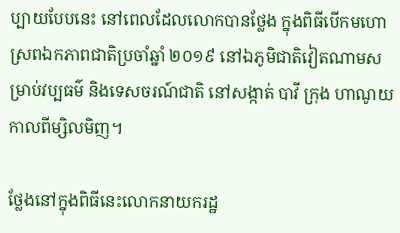ប្បាយបែបនេះ នៅពេលដែលលោកបានថ្លែង ក្នុងពិធីបើកមហោស្រពឯកភាពជាតិប្រចាំឆ្នាំ ២០១៩ នៅឯភូមិជាតិវៀតណាមសម្រាប់វប្បធម៌ និងទេសចរណ៍ជាតិ នៅសង្កាត់ បាវី ក្រុង ហាណូយ កាលពីម្សិលមិញ។

ថ្លែងនៅក្នុងពិធីនេះលោកនាយករដ្ឋ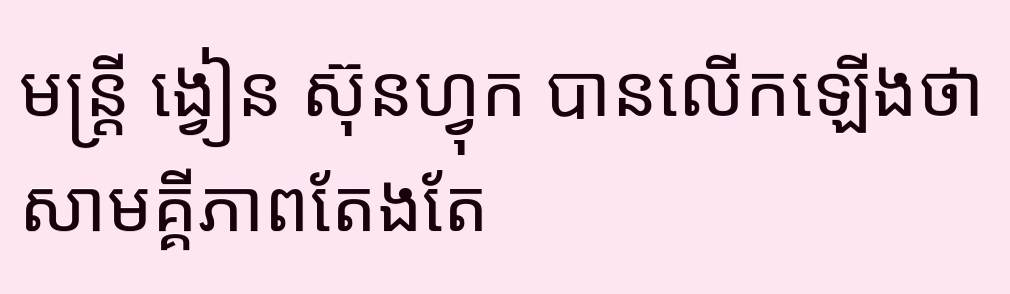មន្ត្រី ង្វៀន ស៊ុនហ្វុក បានលើកឡើងថា សាមគ្គីភាពតែងតែ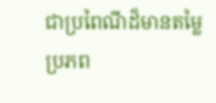ជាប្រពៃណីដ៏មានតម្លៃ ប្រភព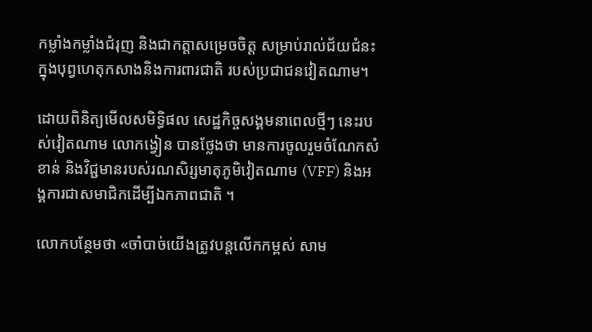កម្លាំងកម្លាំងជំរុញ និងជាកត្តាសម្រេចចិត្ត សម្រាប់រាល់ជ័យជំនះ ក្នុងបុព្វហេតុកសាងនិងការពារជាតិ របស់ប្រជាជនវៀតណាម។

ដោយពិនិត្យមើលសមិទ្ធិផល សេដ្ឋកិច្ចសង្គមនាពេលថ្មីៗ នេះរបស់វៀតណាម លោកង្វៀន បានថ្លែងថា មានការចូលរួមចំណែកសំខាន់ និងវិជ្ជមានរបស់រណសិរ្សមាតុភូមិវៀតណាម (VFF) និងអង្គការជាសមាជិកដើម្បីឯកភាពជាតិ ។

លោកបន្ថែមថា «ចាំបាច់យើងត្រូវបន្តលើកកម្ពស់ សាម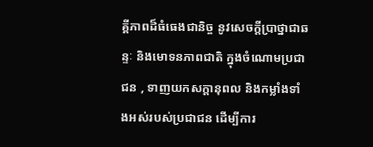គ្គីភាពដ៏ធំធេងជានិច្ច នូវសេចក្តីប្រាថ្នាជាឆន្ទៈ និងមោទនភាពជាតិ ក្នុងចំណោមប្រជាជន , ទាញយកសក្តានុពល និងកម្លាំងទាំងអស់របស់ប្រជាជន ដើម្បីការ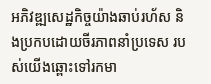អភិវឌ្ឍសេដ្ឋកិច្ចយ៉ាងឆាប់រហ័ស និងប្រកបដោយចីរភាពនាំប្រទេស របស់យើងឆ្ពោះទៅរកមា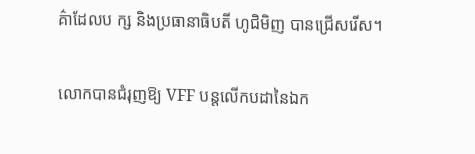គ៌ាដែលប ក្ស និងប្រធានាធិបតី ហូជិមិញ បានជ្រើសរើស។

លោកបានជំរុញឱ្យ VFF បន្តលើកបដានៃឯក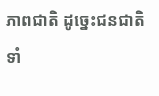ភាពជាតិ ដូច្នេះជនជាតិទាំ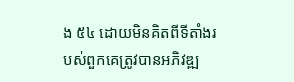ង ៥៤ ដោយមិនគិតពីទីតាំងរបស់ពួកគេត្រូវបានអភិវឌ្ឍ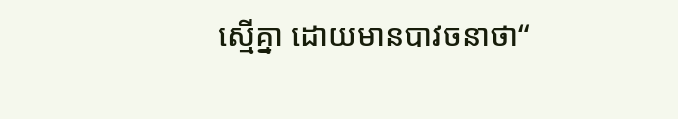ស្មើគ្នា ដោយមានបាវចនាថា“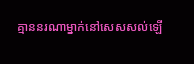គ្មាននរណាម្នាក់នៅសេសសល់ឡើ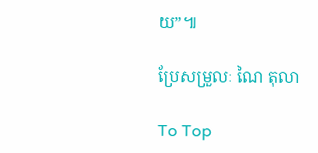យ”៕

ប្រែសម្រួលៈ ណៃ តុលា

To Top